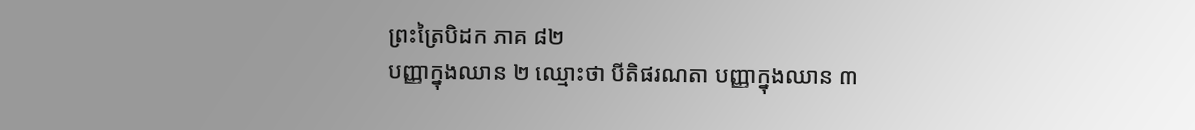ព្រះត្រៃបិដក ភាគ ៨២
បញ្ញាក្នុងឈាន ២ ឈ្មោះថា បីតិផរណតា បញ្ញាក្នុងឈាន ៣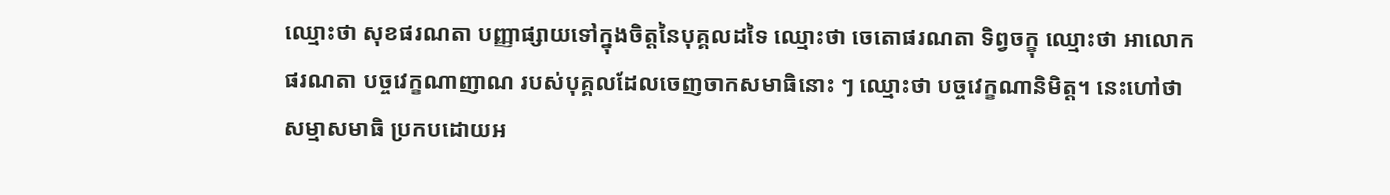ឈ្មោះថា សុខផរណតា បញ្ញាផ្សាយទៅក្នុងចិត្តនៃបុគ្គលដទៃ ឈ្មោះថា ចេតោផរណតា ទិព្វចក្ខុ ឈ្មោះថា អាលោកផរណតា បច្ចវេក្ខណាញាណ របស់បុគ្គលដែលចេញចាកសមាធិនោះ ៗ ឈ្មោះថា បច្ចវេក្ខណានិមិត្ត។ នេះហៅថា សម្មាសមាធិ ប្រកបដោយអ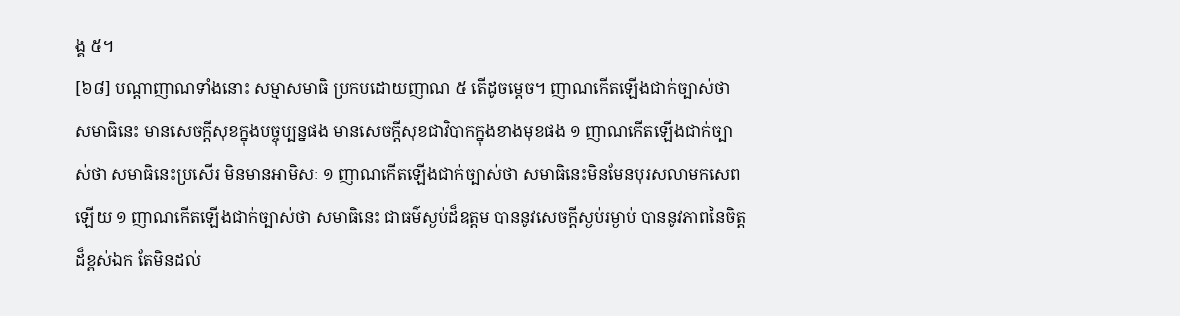ង្គ ៥។
[៦៨] បណ្តាញាណទាំងនោះ សម្មាសមាធិ ប្រកបដោយញាណ ៥ តើដូចម្តេច។ ញាណកើតឡើងជាក់ច្បាស់ថា សមាធិនេះ មានសេចក្តីសុខក្នុងបច្ចុប្បន្នផង មានសេចក្តីសុខជាវិបាកក្នុងខាងមុខផង ១ ញាណកើតឡើងជាក់ច្បាស់ថា សមាធិនេះប្រសើរ មិនមានអាមិសៈ ១ ញាណកើតឡើងជាក់ច្បាស់ថា សមាធិនេះមិនមែនបុរសលាមកសេពឡើយ ១ ញាណកើតឡើងជាក់ច្បាស់ថា សមាធិនេះ ជាធម៌ស្ងប់ដ៏ឧត្តម បាននូវសេចក្តីស្ងប់រម្ងាប់ បាននូវភាពនៃចិត្តដ៏ខ្ពស់ឯក តែមិនដល់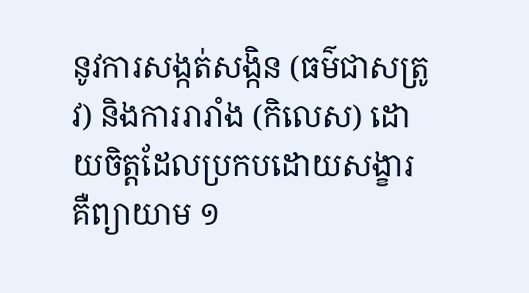នូវការសង្កត់សង្កិន (ធម៌ជាសត្រូវ) និងការរារាំង (កិលេស) ដោយចិត្តដែលប្រកបដោយសង្ខារ គឺព្យាយាម ១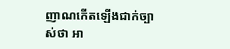ញាណកើតឡើងជាក់ច្បាស់ថា អា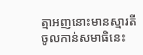ត្មាអញនោះមានស្មារតី ចូលកាន់សមាធិនេះ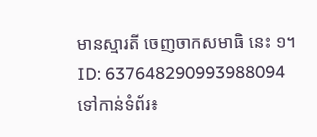មានស្មារតី ចេញចាកសមាធិ នេះ ១។
ID: 637648290993988094
ទៅកាន់ទំព័រ៖